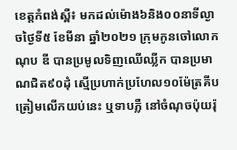ខេត្តកំពង់ស្ពឺ៖ មកដល់ម៉ោង៦និង០០នាទីល្ងាចថ្ងៃទី៥ ខែមីនា ឆ្នាំ២០២១ ក្រុមកូនចៅលោក ណុប ឌី បានប្រមូលទិញឈើឈ្លីក បានប្រមាណជិត៩០ដុំ ស្មើប្រហាក់ប្រហែល១០ម៉ែត្រគីប ត្រៀមលើកយប់នេះ ឬទាបភ្លឺ នៅចំណុចប៉ុយរ៉ុ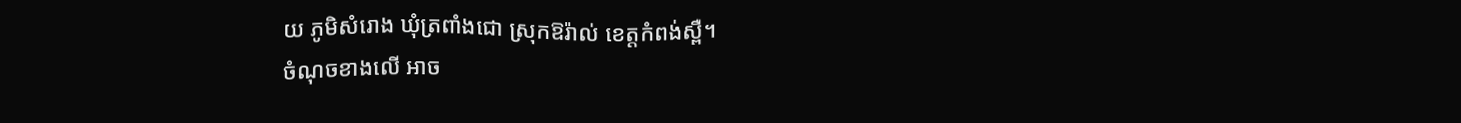យ ភូមិសំរោង ឃុំត្រពាំងជោ ស្រុកឱរ៉ាល់ ខេត្តកំពង់ស្ពឺ។
ចំណុចខាងលើ អាច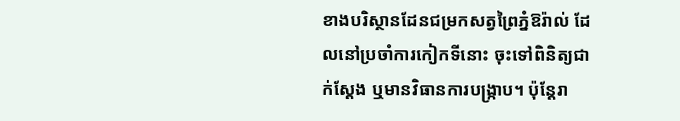ខាងបរិស្ថានដែនជម្រកសត្វព្រៃភ្នំឱរ៉ាល់ ដែលនៅប្រចាំការកៀកទីនោះ ចុះទៅពិនិត្យជាក់ស្តែង ឬមានវិធានការបង្ក្រាប។ ប៉ុន្តែរា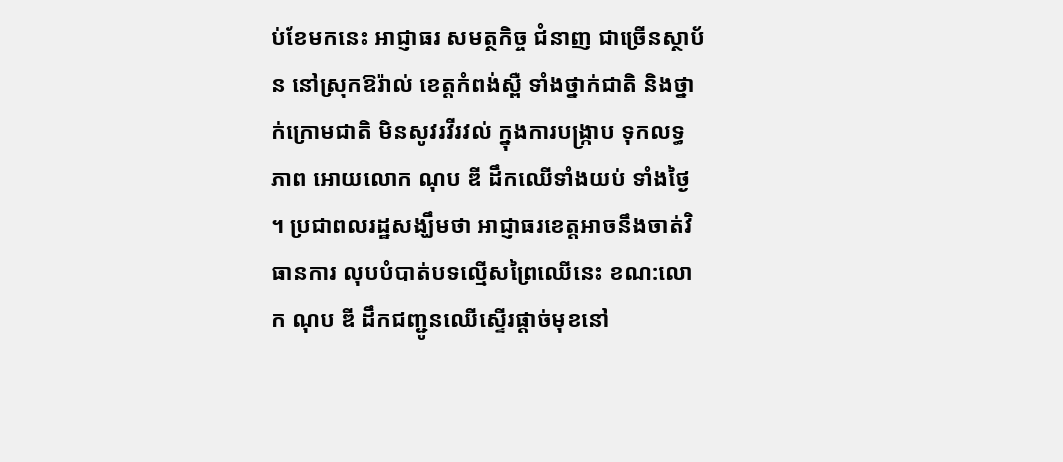ប់ខែមកនេះ អាជ្ញាធរ សមត្ថកិច្ច ជំនាញ ជាច្រើនស្ថាប័ន នៅស្រុកឱរ៉ាល់ ខេត្តកំពង់ស្ពឺ ទាំងថ្នាក់ជាតិ និងថ្នាក់ក្រោមជាតិ មិនសូវរវីរវល់ ក្នុងការបង្ក្រាប ទុកលទ្ធភាព អោយលោក ណុប ឌី ដឹកឈើទាំងយប់ ទាំងថ្ងៃ ។ ប្រជាពលរដ្ឋសង្ឃឹមថា អាជ្ញាធរខេត្តអាចនឹងចាត់វិធានការ លុបបំបាត់បទល្មើសព្រៃឈើនេះ ខណ:លោក ណុប ឌី ដឹកជញ្ជូនឈើស្ទើរផ្តាច់មុខនៅ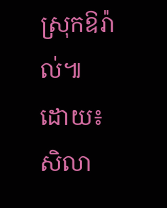ស្រុកឱរ៉ាល់៕
ដោយ៖ សិលា